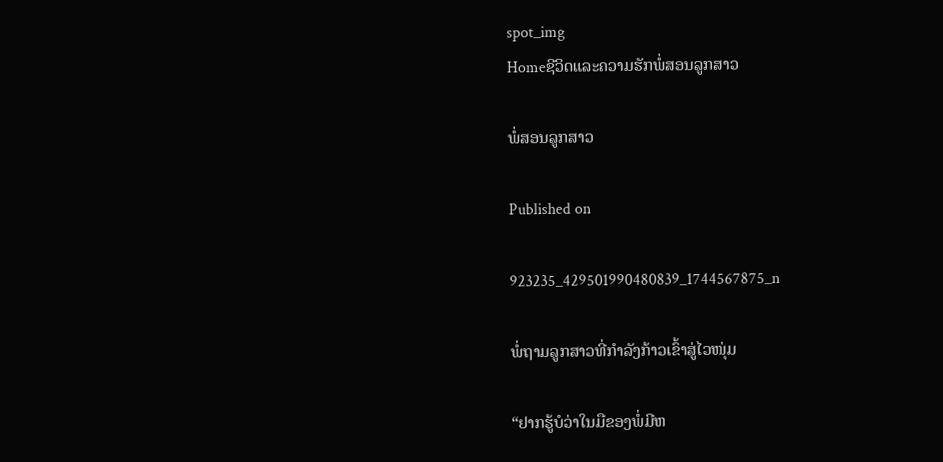spot_img
Homeຊີວິດແລະຄວາມຮັກພໍ່ສອນລູກສາວ

ພໍ່ສອນລູກສາວ

Published on

923235_429501990480839_1744567875_n

ພໍ່ຖາມລູກສາວທີ່ກຳລັງກ້າວເຂົ້າສູ່ໄວໜຸ່ມ

“ຢາກຮູ້ບໍວ່າໃນມືຂອງພໍ່ມີຫ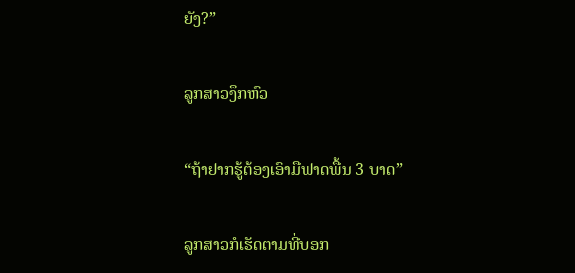ຍັງ?”

ລູກສາວງຶກຫົວ

“ຖ້າຢາກຮູ້ຕ້ອງເອົາມືຟາດພື້ນ 3 ບາດ”

ລູກສາວກໍເຮັດຕາມທີ່ບອກ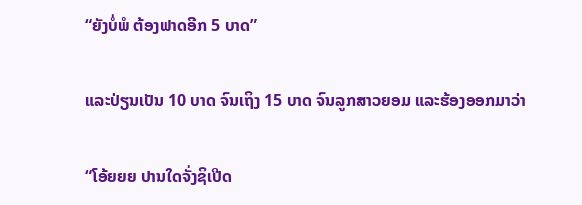“ຍັງບໍ່ພໍ ຕ້ອງຟາດອີກ 5 ບາດ”

ແລະປ່ຽນເປັນ 10 ບາດ ຈົນເຖິງ 15 ບາດ ຈົນລູກສາວຍອມ ແລະຮ້ອງອອກມາວ່າ

“ໂອ້ຍຍຍ ປານໃດຈັ່ງຊິເປີດ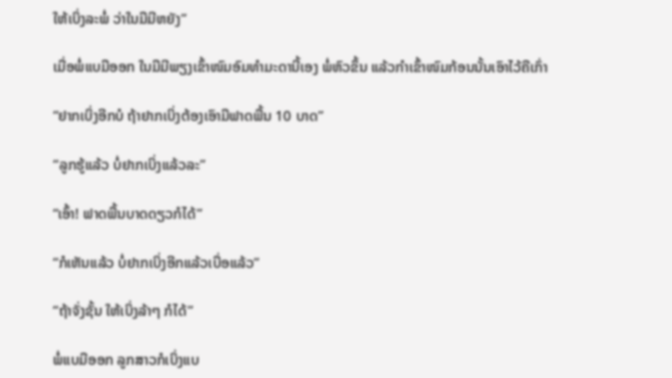ໃຫ້ເບິ່ງລະພໍ່ ວ່າໃນມືມີຫຍັງ”

ເມື່ອພໍ່ແບມືອອກ ໃນມືມີພຽງເຂົ້າໜົມອົມທຳມະດານີ້ເອງ ພໍ່ຫົວຂຶ້ນ ແລ້ວກຳເຂົ້າໜົມກ້ອນນັ້ນເອົາໄວ້ຄືເກົ່າ

“ຢາກເບິ່ງອີກບໍ ຖ້າຢາກເບິ່ງຕ້ອງເອົາມືຟາດພື້ນ 10 ບາດ”

“ລູກຮູ້ແລ້ວ ບໍ່ຢາກເບິ່ງແລ້ວລະ”

“ເອົ້າ! ຟາດພື້ນບາດດຽວກໍໄດ້”

“ກໍເຫັນແລ້ວ ບໍ່ຢາກເບິ່ງອີກແລ້ວເບື່ອແລ້ວ”

“ຖ້າຈັ່ງຊັ້ນ ໃຫ້ເບິ່ງລ້າໆ ກໍໄດ້”

ພໍ່ແບມືອອກ ລູກສາວກໍເບິ່ງແບ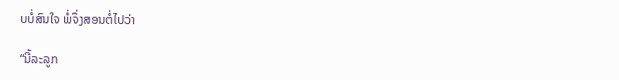ບບໍ່ສົນໃຈ ພໍ່ຈຶ່ງສອນຕໍ່ໄປວ່າ

“ນີ້ລະລູກ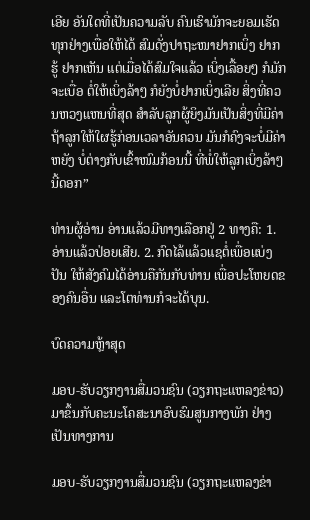ເອີຍ ອັນໃດທີ່ເປັນຄວາມລັບ ຄົນເຮົາມັກຈະຍອມເຮັດທຸກຢ່າງເພື່ອໃຫ້ໄດ້ ສົມດັ່ງປາຖະໜາຢາກເບິ່ງ ຢາກຮູ້ ຢາກເຫັນ ແຕ່ເມື່ອໄດ້ສົມໃຈແລ້ວ ເບິ່ງເລື້ອຍໆ ກໍມັກຈະເບື່ອ ຕໍ່ໃຫ້ເບິ່ງລ້າໆ ກໍຍັງບໍ່ຢາກເບິ່ງເລີຍ ສິ່ງທີ່ຄວນຫວງແຫນທີ່ສຸດ ສຳລັບລູກຜູ້ຍິງມັນເປັນສິ່ງທີ່ມີຄ່າ ຖ້າລູກໃຫ້ໃຜຮູ້ກ່ອນເວລາອັນຄວນ ມັນກໍຄົງຈະບໍ່ມີຄ່າຫຍັງ ບໍ່ຕ່າງກັບເຂົ້າໜົມກ້ອນນີ້ ທີ່ພໍ່ໃຫ້ລູກເບິ່ງລ້າໆ ນີ້ດອກ”

ທ່ານຜູ້ອ່ານ ອ່ານແລ້ວມີທາງເລືອກຢູ່ 2 ທາງຄື: 1. ອ່ານແລ້ວປ່ອຍເສີຍ. 2. ກົດໄລ້ແລ້ວແຊຕໍ່ເພື່ອແບ່ງປັນ ໃຫ້ສັງຄົມໄດ້ອ່ານຄືກັນກັບທ່ານ ເພື່ອປະໂຫຍດຂອງຄົນອື່ນ ແລະໂຕທ່ານກໍຈະໄດ້ບຸນ.

ບົດຄວາມຫຼ້າສຸດ

ມອບ-ຮັບວຽກງານສື່ມວນຊົນ (ວຽກຖະແຫລງຂ່າວ) ມາຂຶ້ນກັບຄະນະໂຄສະນາອົບຮົມສູນກາງພັກ ຢ່າງເປັນທາງການ

ມອບ-ຮັບວຽກງານສື່ມວນຊົນ (ວຽກຖະແຫລງຂ່າ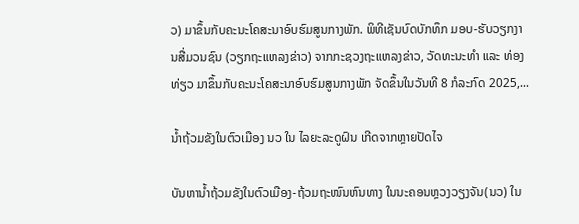ວ) ມາຂຶ້ນກັບຄະນະໂຄສະນາອົບຮົມສູນກາງພັກ. ພິທີເຊັນບົດບັກທຶກ ມອບ-ຮັບວຽກງານສື່ມວນຊົນ (ວຽກຖະແຫລງຂ່າວ) ຈາກກະຊວງຖະແຫລງຂ່າວ, ວັດທະນະທຳ ແລະ ທ່ອງທ່ຽວ ມາຂຶ້ນກັບຄະນະໂຄສະນາອົບຮົມສູນກາງພັກ ຈັດຂຶ້ນໃນວັນທີ 8 ກໍລະກົດ 2025,...

ນໍ້າຖ້ວມຂັງໃນຕົວເມືອງ ນວ ໃນ ໄລຍະລະດູຝົນ ເກີດຈາກຫຼາຍປັດໄຈ

ບັນຫານ້ຳຖ້ວມຂັງໃນຕົວເມືອງ-ຖ້ວມຖະໜົນຫົນທາງ ໃນນະຄອນຫຼວງວຽງຈັນ(ນວ) ໃນ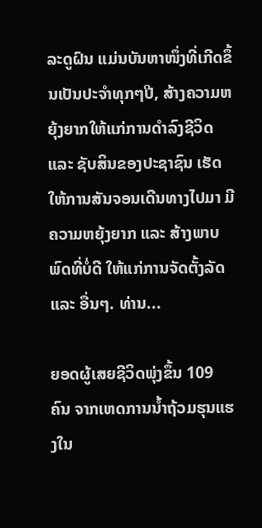ລະດູຝົນ ແມ່ນບັນຫາໜຶ່ງທີ່ເກີດຂຶ້ນເປັນປະຈຳທຸກໆປີ, ສ້າງຄວາມຫຍຸ້ງຍາກໃຫ້ແກ່ການດໍາລົງຊີວິດ ແລະ ຊັບສິນຂອງປະຊາຊົນ ເຮັດໃຫ້ການສັນຈອນເດີນທາງໄປມາ ມີຄວາມຫຍຸ້ງຍາກ ແລະ ສ້າງພາບພົດທີ່ບໍ່ດີ ໃຫ້ແກ່ການຈັດຕັ້ງລັດ ແລະ ອື່ນໆ. ທ່ານ...

ຍອດຜູ້ເສຍຊີວິດພຸ່ງຂຶ້ນ 109 ຄົນ ຈາກເຫດການນ້ຳຖ້ວມຮຸນແຮງໃນ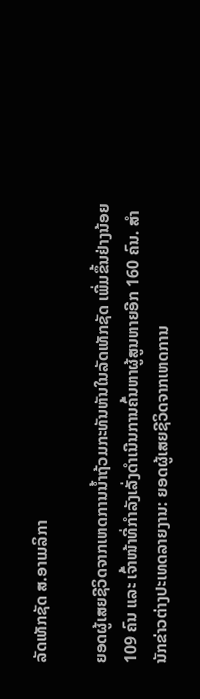ລັດເທັກຊັດ ສ.ອາເມລິກາ

ຍອດຜູ້ເສຍຊີວິດຈາກເຫດການນ້ຳຖ້ວມກະທັນຫັນໃນລັດເທັກຊັດ ເພີ່ມຂຶ້ນຢ່າງນ້ອຍ 109 ຄົນ ແລະ ເຈົ້າໜ້າທີ່ກຳລັງເລັ່ງດຳເນີນການຄົ້ນຫາຜູ້ສູນຫາຍອີກ 160 ຄົນ. ສຳນັກຂ່າວຕ່າງປະເທດລາຍງານ: ຍອດຜູ້ເສຍຊີວິດຈາກເຫດການ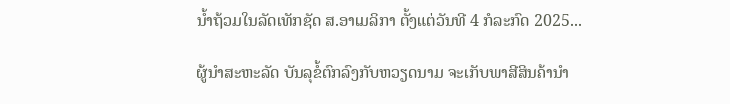ນ້ຳຖ້ວມໃນລັດເທັກຊັດ ສ.ອາເມລິກາ ຕັ້ງແຕ່ວັນທີ 4 ກໍລະກົດ 2025...

ຜູ້ນຳສະຫະລັດ ບັນລຸຂໍ້ຕົກລົງກັບຫວຽດນາມ ຈະເກັບພາສີສິນຄ້ານຳ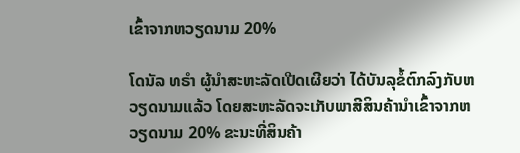ເຂົ້າຈາກຫວຽດນາມ 20%

ໂດນັລ ທຣຳ ຜູ້ນຳສະຫະລັດເປີດເຜີຍວ່າ ໄດ້ບັນລຸຂໍ້ຕົກລົງກັບຫວຽດນາມແລ້ວ ໂດຍສະຫະລັດຈະເກັບພາສີສິນຄ້ານຳເຂົ້າຈາກຫວຽດນາມ 20% ຂະນະທີ່ສິນຄ້າ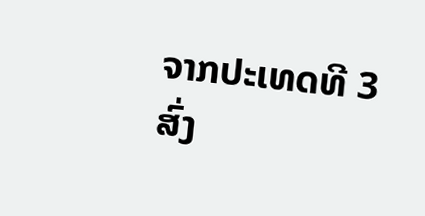ຈາກປະເທດທີ 3 ສົ່ງ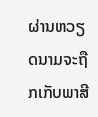ຜ່ານຫວຽດນາມຈະຖືກເກັບພາສີ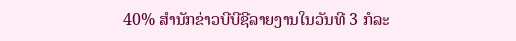40% ສຳນັກຂ່າວບີບີຊີລາຍງານໃນວັນທີ 3 ກໍລະ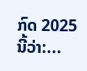ກົດ 2025 ນີ້ວ່າ:...